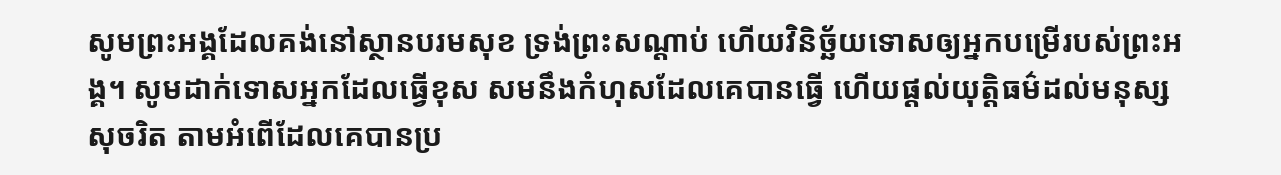សូមព្រះអង្គដែលគង់នៅស្ថានបរមសុខ ទ្រង់ព្រះសណ្ដាប់ ហើយវិនិច្ឆ័យទោសឲ្យអ្នកបម្រើរបស់ព្រះអង្គ។ សូមដាក់ទោសអ្នកដែលធ្វើខុស សមនឹងកំហុសដែលគេបានធ្វើ ហើយផ្ដល់យុត្តិធម៌ដល់មនុស្សសុចរិត តាមអំពើដែលគេបានប្រ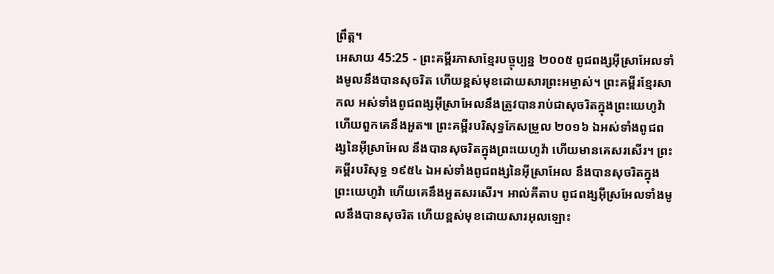ព្រឹត្ត។
អេសាយ 45:25 - ព្រះគម្ពីរភាសាខ្មែរបច្ចុប្បន្ន ២០០៥ ពូជពង្សអ៊ីស្រាអែលទាំងមូលនឹងបានសុចរិត ហើយខ្ពស់មុខដោយសារព្រះអម្ចាស់។ ព្រះគម្ពីរខ្មែរសាកល អស់ទាំងពូជពង្សអ៊ីស្រាអែលនឹងត្រូវបានរាប់ជាសុចរិតក្នុងព្រះយេហូវ៉ា ហើយពួកគេនឹងអួត៕ ព្រះគម្ពីរបរិសុទ្ធកែសម្រួល ២០១៦ ឯអស់ទាំងពូជពង្សនៃអ៊ីស្រាអែល នឹងបានសុចរិតក្នុងព្រះយេហូវ៉ា ហើយមានគេសរសើរ។ ព្រះគម្ពីរបរិសុទ្ធ ១៩៥៤ ឯអស់ទាំងពូជពង្សនៃអ៊ីស្រាអែល នឹងបានសុចរិតក្នុងព្រះយេហូវ៉ា ហើយគេនឹងអួតសរសើរ។ អាល់គីតាប ពូជពង្សអ៊ីស្រអែលទាំងមូលនឹងបានសុចរិត ហើយខ្ពស់មុខដោយសារអុលឡោះ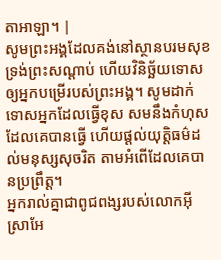តាអាឡា។ |
សូមព្រះអង្គដែលគង់នៅស្ថានបរមសុខ ទ្រង់ព្រះសណ្ដាប់ ហើយវិនិច្ឆ័យទោសឲ្យអ្នកបម្រើរបស់ព្រះអង្គ។ សូមដាក់ទោសអ្នកដែលធ្វើខុស សមនឹងកំហុសដែលគេបានធ្វើ ហើយផ្ដល់យុត្តិធម៌ដល់មនុស្សសុចរិត តាមអំពើដែលគេបានប្រព្រឹត្ត។
អ្នករាល់គ្នាជាពូជពង្សរបស់លោកអ៊ីស្រាអែ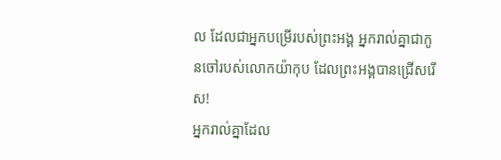ល ដែលជាអ្នកបម្រើរបស់ព្រះអង្គ អ្នករាល់គ្នាជាកូនចៅរបស់លោកយ៉ាកុប ដែលព្រះអង្គបានជ្រើសរើស!
អ្នករាល់គ្នាដែល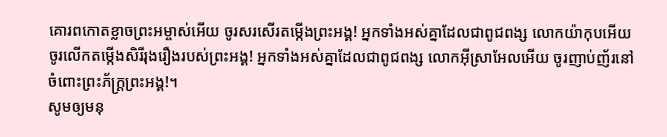គោរពកោតខ្លាចព្រះអម្ចាស់អើយ ចូរសរសើរតម្កើងព្រះអង្គ! អ្នកទាំងអស់គ្នាដែលជាពូជពង្ស លោកយ៉ាកុបអើយ ចូរលើកតម្កើងសិរីរុងរឿងរបស់ព្រះអង្គ! អ្នកទាំងអស់គ្នាដែលជាពូជពង្ស លោកអ៊ីស្រាអែលអើយ ចូរញាប់ញ័រនៅចំពោះព្រះភ័ក្ត្រព្រះអង្គ!។
សូមឲ្យមនុ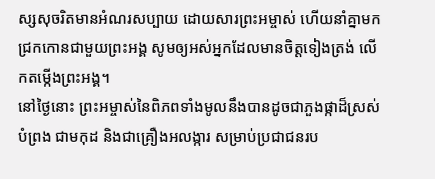ស្សសុចរិតមានអំណរសប្បាយ ដោយសារព្រះអម្ចាស់ ហើយនាំគ្នាមកជ្រកកោនជាមួយព្រះអង្គ សូមឲ្យអស់អ្នកដែលមានចិត្តទៀងត្រង់ លើកតម្កើងព្រះអង្គ។
នៅថ្ងៃនោះ ព្រះអម្ចាស់នៃពិភពទាំងមូលនឹងបានដូចជាភួងផ្កាដ៏ស្រស់បំព្រង ជាមកុដ និងជាគ្រឿងអលង្ការ សម្រាប់ប្រជាជនរប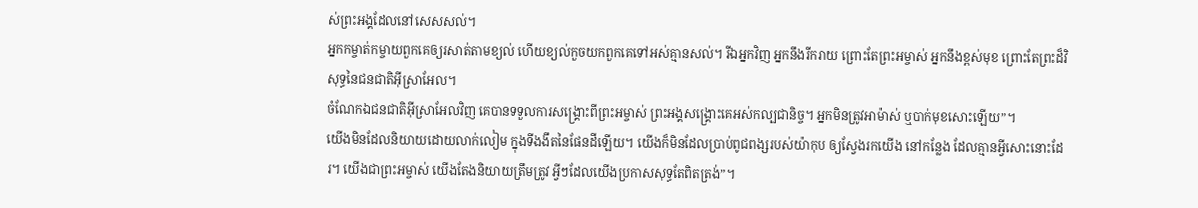ស់ព្រះអង្គដែលនៅសេសសល់។
អ្នកកម្ចាត់កម្ចាយពួកគេឲ្យរសាត់តាមខ្យល់ ហើយខ្យល់កួចយកពួកគេទៅអស់គ្មានសល់។ រីឯអ្នកវិញ អ្នកនឹងរីករាយ ព្រោះតែព្រះអម្ចាស់ អ្នកនឹងខ្ពស់មុខ ព្រោះតែព្រះដ៏វិសុទ្ធនៃជនជាតិអ៊ីស្រាអែល។
ចំណែកឯជនជាតិអ៊ីស្រាអែលវិញ គេបានទទួលការសង្គ្រោះពីព្រះអម្ចាស់ ព្រះអង្គសង្គ្រោះគេអស់កល្បជានិច្ច។ អ្នកមិនត្រូវអាម៉ាស់ ឬបាក់មុខសោះឡើយ”។
យើងមិនដែលនិយាយដោយលាក់លៀម ក្នុងទីងងឹតនៃផែនដីឡើយ។ យើងក៏មិនដែលប្រាប់ពូជពង្សរបស់យ៉ាកុប ឲ្យស្វែងរកយើង នៅកន្លែង ដែលគ្មានអ្វីសោះនោះដែរ។ យើងជាព្រះអម្ចាស់ យើងតែងនិយាយត្រឹមត្រូវ អ្វីៗដែលយើងប្រកាសសុទ្ធតែពិតត្រង់”។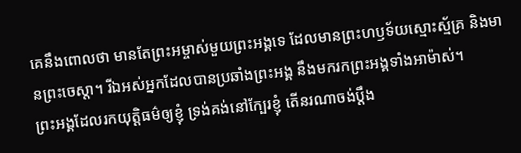គេនឹងពោលថា មានតែព្រះអម្ចាស់មួយព្រះអង្គទេ ដែលមានព្រះហឫទ័យស្មោះស្ម័គ្រ និងមានព្រះចេស្ដា។ រីឯអស់អ្នកដែលបានប្រឆាំងព្រះអង្គ នឹងមករកព្រះអង្គទាំងអាម៉ាស់។
ព្រះអង្គដែលរកយុត្តិធម៌ឲ្យខ្ញុំ ទ្រង់គង់នៅក្បែរខ្ញុំ តើនរណាចង់ប្ដឹង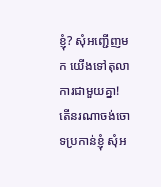ខ្ញុំ? សុំអញ្ជើញមក យើងទៅតុលាការជាមួយគ្នា! តើនរណាចង់ចោទប្រកាន់ខ្ញុំ សុំអ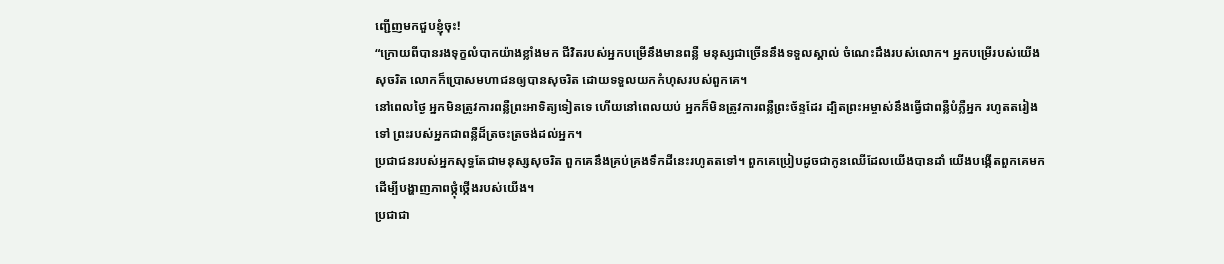ញ្ជើញមកជួបខ្ញុំចុះ!
“ក្រោយពីបានរងទុក្ខលំបាកយ៉ាងខ្លាំងមក ជីវិតរបស់អ្នកបម្រើនឹងមានពន្លឺ មនុស្សជាច្រើននឹងទទួលស្គាល់ ចំណេះដឹងរបស់លោក។ អ្នកបម្រើរបស់យើងសុចរិត លោកក៏ប្រោសមហាជនឲ្យបានសុចរិត ដោយទទួលយកកំហុសរបស់ពួកគេ។
នៅពេលថ្ងៃ អ្នកមិនត្រូវការពន្លឺព្រះអាទិត្យទៀតទេ ហើយនៅពេលយប់ អ្នកក៏មិនត្រូវការពន្លឺព្រះច័ន្ទដែរ ដ្បិតព្រះអម្ចាស់នឹងធ្វើជាពន្លឺបំភ្លឺអ្នក រហូតតរៀងទៅ ព្រះរបស់អ្នកជាពន្លឺដ៏ត្រចះត្រចង់ដល់អ្នក។
ប្រជាជនរបស់អ្នកសុទ្ធតែជាមនុស្សសុចរិត ពួកគេនឹងគ្រប់គ្រងទឹកដីនេះរហូតតទៅ។ ពួកគេប្រៀបដូចជាកូនឈើដែលយើងបានដាំ យើងបង្កើតពួកគេមក ដើម្បីបង្ហាញភាពថ្កុំថ្កើងរបស់យើង។
ប្រជាជា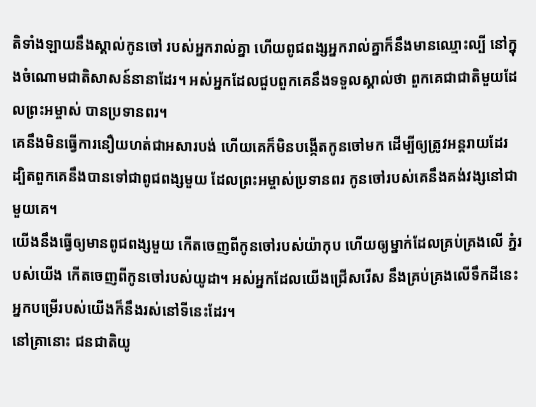តិទាំងឡាយនឹងស្គាល់កូនចៅ របស់អ្នករាល់គ្នា ហើយពូជពង្សអ្នករាល់គ្នាក៏នឹងមានឈ្មោះល្បី នៅក្នុងចំណោមជាតិសាសន៍នានាដែរ។ អស់អ្នកដែលជួបពួកគេនឹងទទួលស្គាល់ថា ពួកគេជាជាតិមួយដែលព្រះអម្ចាស់ បានប្រទានពរ។
គេនឹងមិនធ្វើការនឿយហត់ជាអសារបង់ ហើយគេក៏មិនបង្កើតកូនចៅមក ដើម្បីឲ្យត្រូវអន្តរាយដែរ ដ្បិតពួកគេនឹងបានទៅជាពូជពង្សមួយ ដែលព្រះអម្ចាស់ប្រទានពរ កូនចៅរបស់គេនឹងគង់វង្សនៅជាមួយគេ។
យើងនឹងធ្វើឲ្យមានពូជពង្សមួយ កើតចេញពីកូនចៅរបស់យ៉ាកុប ហើយឲ្យម្នាក់ដែលគ្រប់គ្រងលើ ភ្នំរបស់យើង កើតចេញពីកូនចៅរបស់យូដា។ អស់អ្នកដែលយើងជ្រើសរើស នឹងគ្រប់គ្រងលើទឹកដីនេះ អ្នកបម្រើរបស់យើងក៏នឹងរស់នៅទីនេះដែរ។
នៅគ្រានោះ ជនជាតិយូ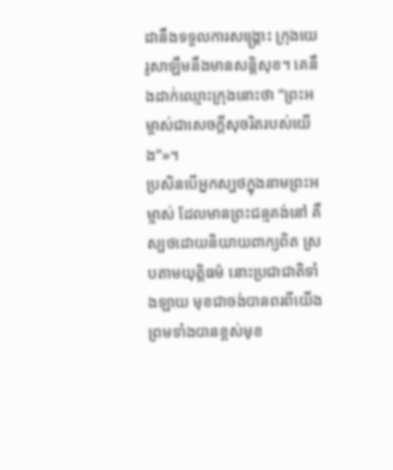ដានឹងទទួលការសង្គ្រោះ ក្រុងយេរូសាឡឹមនឹងមានសន្តិសុខ។ គេនឹងដាក់ឈ្មោះក្រុងនោះថា “ព្រះអម្ចាស់ជាសេចក្ដីសុចរិតរបស់យើង”»។
ប្រសិនបើអ្នកស្បថក្នុងនាមព្រះអម្ចាស់ ដែលមានព្រះជន្មគង់នៅ គឺស្បថដោយនិយាយពាក្យពិត ស្របតាមយុត្តិធម៌ នោះប្រជាជាតិទាំងឡាយ មុខជាចង់បានពរពីយើង ព្រមទាំងបានខ្ពស់មុខ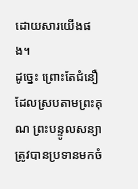ដោយសារយើងផង។
ដូច្នេះ ព្រោះតែជំនឿដែលស្របតាមព្រះគុណ ព្រះបន្ទូលសន្យាត្រូវបានប្រទានមកចំ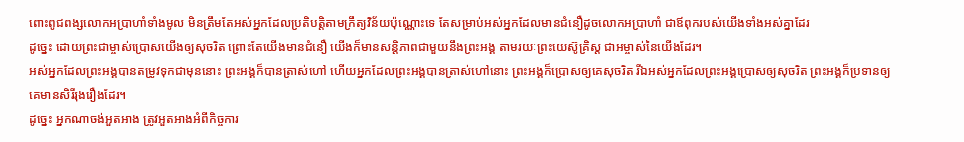ពោះពូជពង្សលោកអប្រាហាំទាំងមូល មិនត្រឹមតែអស់អ្នកដែលប្រតិបត្តិតាមក្រឹត្យវិន័យប៉ុណ្ណោះទេ តែសម្រាប់អស់អ្នកដែលមានជំនឿដូចលោកអប្រាហាំ ជាឪពុករបស់យើងទាំងអស់គ្នាដែរ
ដូច្នេះ ដោយព្រះជាម្ចាស់ប្រោសយើងឲ្យសុចរិត ព្រោះតែយើងមានជំនឿ យើងក៏មានសន្តិភាពជាមួយនឹងព្រះអង្គ តាមរយៈព្រះយេស៊ូគ្រិស្ត ជាអម្ចាស់នៃយើងដែរ។
អស់អ្នកដែលព្រះអង្គបានតម្រូវទុកជាមុននោះ ព្រះអង្គក៏បានត្រាស់ហៅ ហើយអ្នកដែលព្រះអង្គបានត្រាស់ហៅនោះ ព្រះអង្គក៏ប្រោសឲ្យគេសុចរិត រីឯអស់អ្នកដែលព្រះអង្គប្រោសឲ្យសុចរិត ព្រះអង្គក៏ប្រទានឲ្យគេមានសិរីរុងរឿងដែរ។
ដូច្នេះ អ្នកណាចង់អួតអាង ត្រូវអួតអាងអំពីកិច្ចការ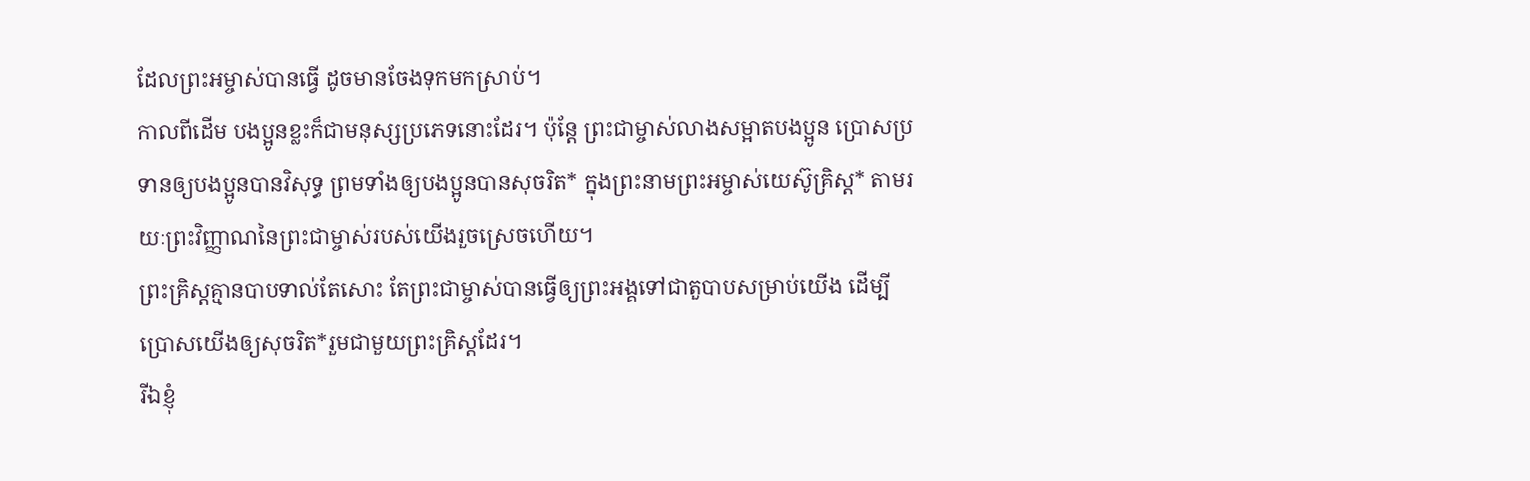ដែលព្រះអម្ចាស់បានធ្វើ ដូចមានចែងទុកមកស្រាប់។
កាលពីដើម បងប្អូនខ្លះក៏ជាមនុស្សប្រភេទនោះដែរ។ ប៉ុន្តែ ព្រះជាម្ចាស់លាងសម្អាតបងប្អូន ប្រោសប្រទានឲ្យបងប្អូនបានវិសុទ្ធ ព្រមទាំងឲ្យបងប្អូនបានសុចរិត* ក្នុងព្រះនាមព្រះអម្ចាស់យេស៊ូគ្រិស្ត* តាមរយៈព្រះវិញ្ញាណនៃព្រះជាម្ចាស់របស់យើងរួចស្រេចហើយ។
ព្រះគ្រិស្តគ្មានបាបទាល់តែសោះ តែព្រះជាម្ចាស់បានធ្វើឲ្យព្រះអង្គទៅជាតួបាបសម្រាប់យើង ដើម្បីប្រោសយើងឲ្យសុចរិត*រួមជាមួយព្រះគ្រិស្តដែរ។
រីឯខ្ញុំ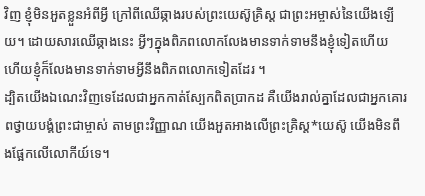វិញ ខ្ញុំមិនអួតខ្លួនអំពីអ្វី ក្រៅពីឈើឆ្កាងរបស់ព្រះយេស៊ូគ្រិស្ត ជាព្រះអម្ចាស់នៃយើងឡើយ។ ដោយសារឈើឆ្កាងនេះ អ្វីៗក្នុងពិភពលោកលែងមានទាក់ទាមនឹងខ្ញុំទៀតហើយ ហើយខ្ញុំក៏លែងមានទាក់ទាមអ្វីនឹងពិភពលោកទៀតដែរ ។
ដ្បិតយើងឯណេះវិញទេដែលជាអ្នកកាត់ស្បែកពិតប្រាកដ គឺយើងរាល់គ្នាដែលជាអ្នកគោរពថ្វាយបង្គំព្រះជាម្ចាស់ តាមព្រះវិញ្ញាណ យើងអួតអាងលើព្រះគ្រិស្ត*យេស៊ូ យើងមិនពឹងផ្អែកលើលោកីយ៍ទេ។